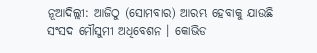ନୂଆଦିଲ୍ଲୀ: ଆଜିଠୁ (ସୋମବାର) ଆରମ୍ଭ ହେବାକୁ ଯାଉଛି ସଂସଦ ମୌସୁମୀ ଅଧିବେଶନ । କୋଭିଡ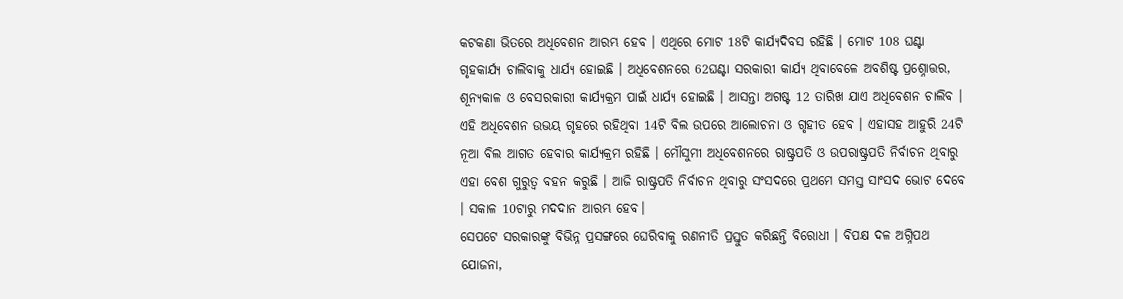କଟକଣା ଭିତରେ ଅଧିବେଶନ ଆରମ୍ଭ ହେବ । ଏଥିରେ ମୋଟ 18ଟି କାର୍ଯ୍ୟଦିବସ ରହିଛି । ମୋଟ 108 ଘଣ୍ଟା ଗୃହକାର୍ଯ୍ୟ ଚାଲିବାକୁ ଧାର୍ଯ୍ୟ ହୋଇଛି । ଅଧିବେଶନରେ 62ଘଣ୍ଟା ସରକାରୀ କାର୍ଯ୍ୟ ଥିବାବେଳେ ଅବଶିଷ୍ଟ ପ୍ରଶ୍ନୋତ୍ତର, ଶୂନ୍ୟକାଳ ଓ ବେସରକାରୀ କାର୍ଯ୍ୟକ୍ରମ ପାଇଁ ଧାର୍ଯ୍ୟ ହୋଇଛି । ଆସନ୍ତା ଅଗଷ୍ଟ 12 ତାରିଖ ଯାଏ ଅଧିବେଶନ ଚାଲିବ ।
ଏହି ଅଧିବେଶନ ଉଭୟ ଗୃହରେ ରହିଥିବା 14ଟି ବିଲ ଉପରେ ଆଲୋଚନା ଓ ଗୃହୀତ ହେବ । ଏହାସହ ଆହୁରି 24ଟି ନୂଆ ବିଲ ଆଗତ ହେବାର କାର୍ଯ୍ୟକ୍ରମ ରହିଛି । ମୌସୁମୀ ଅଧିବେଶନରେ ରାଷ୍ଟ୍ରପତି ଓ ଉପରାଷ୍ଟ୍ରପତି ନିର୍ବାଚନ ଥିବାରୁ ଏହା ବେଶ ଗୁରୁତ୍ବ ବହନ କରୁଛି । ଆଜି ରାଷ୍ଟ୍ରପତି ନିର୍ବାଚନ ଥିବାରୁ ସଂସଦରେ ପ୍ରଥମେ ସମସ୍ତ ସାଂସଦ ଭୋଟ ଦେବେ । ସକାଳ 10ଟାରୁ ମଦଦାନ ଆରମ୍ଭ ହେବ।
ସେପଟେ ସରକାରଙ୍କୁ ବିଭିନ୍ନ ପ୍ରସଙ୍ଗରେ ଘେରିବାକୁ ରଣନୀତି ପ୍ରସ୍ତୁତ କରିଛନ୍ତି ବିରୋଧୀ । ବିପକ୍ଷ ଦଳ ଅଗ୍ନିପଥ ଯୋଜନା,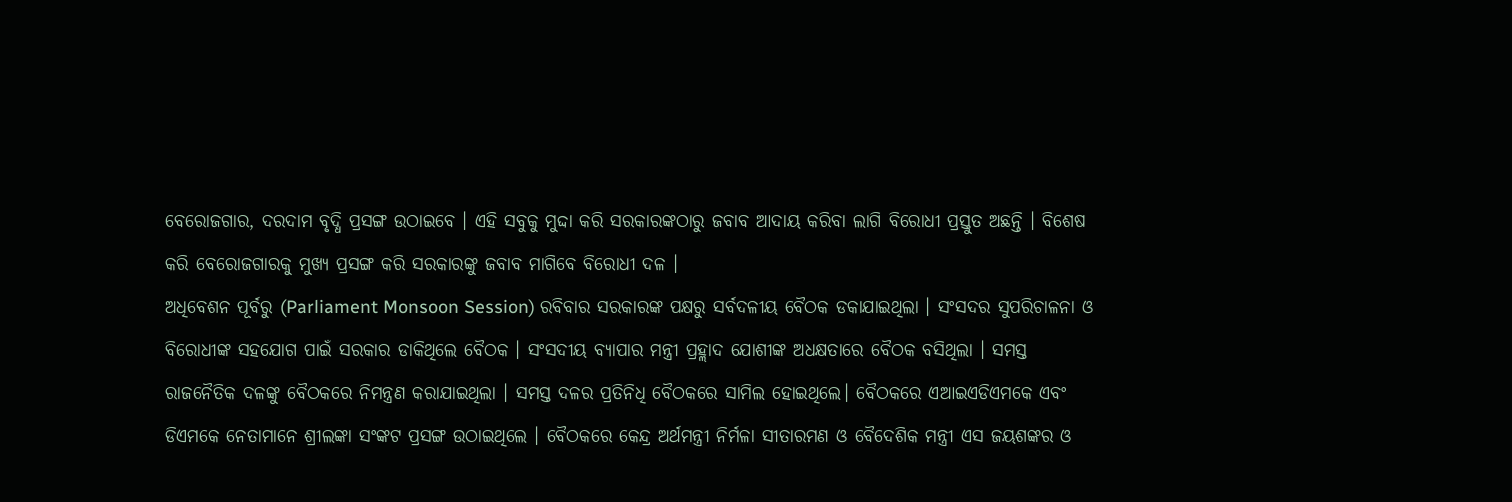ବେରୋଜଗାର, ଦରଦାମ ବୃଦ୍ଧି ପ୍ରସଙ୍ଗ ଉଠାଇବେ । ଏହି ସବୁକୁ ମୁଦ୍ଦା କରି ସରକାରଙ୍କଠାରୁ ଜବାବ ଆଦାୟ କରିବା ଲାଗି ବିରୋଧୀ ପ୍ରସ୍ତୁତ ଅଛନ୍ତି । ବିଶେଷ କରି ବେରୋଜଗାରକୁ ମୁଖ୍ୟ ପ୍ରସଙ୍ଗ କରି ସରକାରଙ୍କୁ ଜବାବ ମାଗିବେ ବିରୋଧୀ ଦଳ ।
ଅଧିବେଶନ ପୂର୍ବରୁ (Parliament Monsoon Session) ରବିବାର ସରକାରଙ୍କ ପକ୍ଷରୁ ସର୍ବଦଳୀୟ ବୈଠକ ଡକାଯାଇଥିଲା । ସଂସଦର ସୁପରିଚାଳନା ଓ ବିରୋଧୀଙ୍କ ସହଯୋଗ ପାଇଁ ସରକାର ଡାକିଥିଲେ ବୈଠକ । ସଂସଦୀୟ ବ୍ୟାପାର ମନ୍ତ୍ରୀ ପ୍ରହ୍ଲାଦ ଯୋଶୀଙ୍କ ଅଧକ୍ଷତାରେ ବୈଠକ ବସିଥିଲା । ସମସ୍ତ ରାଜନୈତିକ ଦଳଙ୍କୁ ବୈଠକରେ ନିମନ୍ତ୍ରଣ କରାଯାଇଥିଲା । ସମସ୍ତ ଦଳର ପ୍ରତିନିଧି ବୈଠକରେ ସାମିଲ ହୋଇଥିଲେ। ବୈଠକରେ ଏଆଇଏଡିଏମକେ ଏବଂ ଡିଏମକେ ନେତାମାନେ ଶ୍ରୀଲଙ୍କା ସଂଙ୍କଟ ପ୍ରସଙ୍ଗ ଉଠାଇଥିଲେ । ବୈଠକରେ କେନ୍ଦ୍ର ଅର୍ଥମନ୍ତ୍ରୀ ନିର୍ମଳା ସୀତାରମଣ ଓ ବୈଦେଶିକ ମନ୍ତ୍ରୀ ଏସ ଜୟଶଙ୍କର ଓ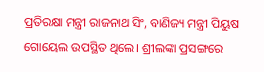ପ୍ରତିରକ୍ଷା ମନ୍ତ୍ରୀ ରାଜନାଥ ସିଂ, ବାଣିଜ୍ୟ ମନ୍ତ୍ରୀ ପିୟୁଷ ଗୋୟେଲ ଉପସ୍ଥିତ ଥିଲେ। ଶ୍ରୀଲଙ୍କା ପ୍ରସଙ୍ଗରେ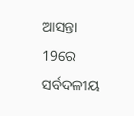ଆସନ୍ତା 19ରେ ସର୍ବଦଳୀୟ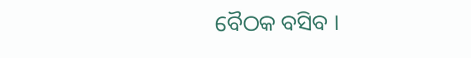ବୈଠକ ବସିବ ।